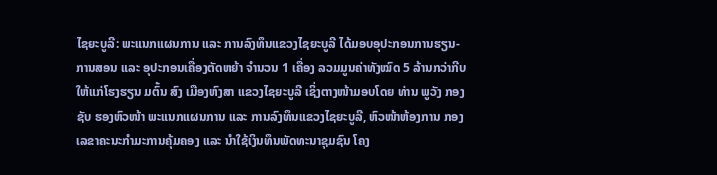ໄຊຍະບູລີ: ພະແນກແຜນການ ແລະ ການລົງທຶນແຂວງໄຊຍະບູລີ ໄດ້ມອບອຸປະກອນການຮຽນ-ການສອນ ແລະ ອຸປະກອນເຄື່ອງຕັດຫຍ້າ ຈຳນວນ 1 ເຄື່ອງ ລວມມູນຄ່າທັງໝົດ 5 ລ້ານກວ່າກີບ ໃຫ້ແກ່ໂຮງຮຽນ ມຕົ້ນ ສົງ ເມືອງຫົງສາ ແຂວງໄຊຍະບູລີ ເຊິ່ງຕາງໜ້າມອບໂດຍ ທ່ານ ພູວັງ ກອງຊັບ ຮອງຫົວໜ້າ ພະແນກແຜນການ ແລະ ການລົງທຶນແຂວງໄຊຍະບູລີ, ຫົວໜ້າຫ້ອງການ ກອງເລຂາຄະນະກໍາມະການຄຸ້ມຄອງ ແລະ ນໍາໃຊ້ເງິນທຶນພັດທະນາຊຸມຊົນ ໂຄງ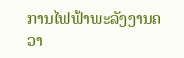ການໄຟຟ້າພະລັງງານຄວາ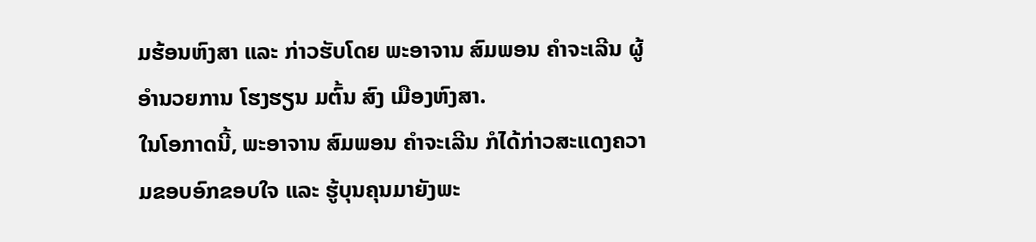ມຮ້ອນຫົງສາ ແລະ ກ່າວຮັບໂດຍ ພະອາຈານ ສົມພອນ ຄຳຈະເລີນ ຜູ້ອຳນວຍການ ໂຮງຮຽນ ມຕົ້ນ ສົງ ເມືອງຫົງສາ.
ໃນໂອກາດນີ້, ພະອາຈານ ສົມພອນ ຄຳຈະເລີນ ກໍໄດ້ກ່າວສະແດງຄວາມຂອບອົກຂອບໃຈ ແລະ ຮູ້ບຸນຄຸນມາຍັງພະ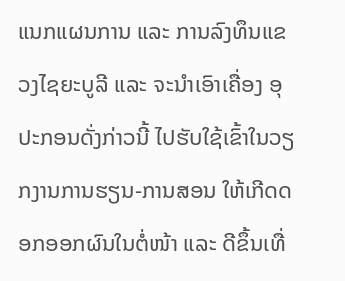ແນກແຜນການ ແລະ ການລົງທຶນແຂວງໄຊຍະບູລີ ແລະ ຈະນຳເອົາເຄື່ອງ ອຸປະກອນດັ່ງກ່າວນີ້ ໄປຮັບໃຊ້ເຂົ້າໃນວຽກງານການຮຽນ-ການສອນ ໃຫ້ເກີດດອກອອກຜົນໃນຕໍ່ໜ້າ ແລະ ດີຂຶ້ນເທື່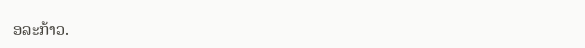ອລະກ້າວ.